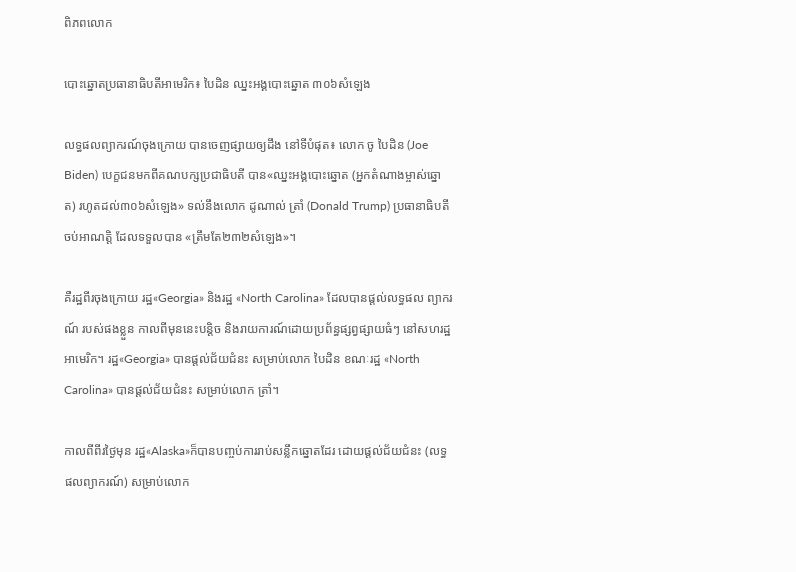ពិភពលោក

បោះឆ្នោតប្រធានាធិបតីអាមេរិក៖ បៃដិន ឈ្នះអង្គបោះឆ្នោត ៣០៦សំឡេង

លទ្ធផលព្យាករណ៍ចុងក្រោយ បានចេញផ្សាយឲ្យដឹង នៅទីបំផុត៖ លោក ចូ បៃដិន (Joe Biden) បេក្ខជនមកពីគណបក្សប្រជាធិបតី បាន«ឈ្នះអង្គបោះឆ្នោត (អ្នកតំណាងម្ចាស់ឆ្នោត) រហូតដល់៣០៦សំឡេង» ទល់នឹងលោក ដូណាល់ ត្រាំ (Donald Trump) ប្រធានាធិបតីចប់អាណត្តិ ដែលទទួលបាន «ត្រឹមតែ២៣២សំឡេង»។

គឺរដ្ឋពីរចុងក្រោយ រដ្ឋ«Georgia» និងរដ្ឋ «North Carolina» ដែលបានផ្ដល់លទ្ធផល ព្យាករណ៍ របស់ផងខ្លួន កាលពីមុននេះបន្តិច និងរាយការណ៍ដោយប្រព័ន្ធផ្សព្វផ្សាយធំៗ នៅសហរដ្ឋអាមេរិក។ រដ្ឋ«Georgia» បានផ្ដល់ជ័យជំនះ សម្រាប់លោក បៃដិន ខណៈរដ្ឋ «North Carolina» បានផ្ដល់ជ័យជំនះ សម្រាប់លោក ត្រាំ។

កាលពីពីរថ្ងៃមុន រដ្ឋ«Alaska»ក៏បានបញ្ចប់ការរាប់សន្លឹកឆ្នោតដែរ ដោយផ្ដល់ជ័យជំនះ (លទ្ធផលព្យាករណ៍) សម្រាប់លោក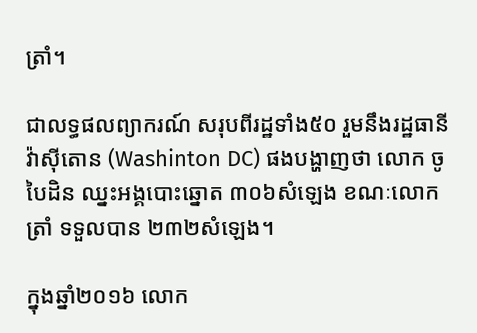ត្រាំ។

ជាលទ្ធផលព្យាករណ៍ សរុបពីរដ្ឋទាំង៥០ រួមនឹងរដ្ឋធានី វ៉ាស៊ីតោន (Washinton DC) ផងបង្ហាញថា លោក ចូ បៃដិន ឈ្នះអង្គបោះឆ្នោត ៣០៦សំឡេង ខណៈលោក ត្រាំ ទទួលបាន ២៣២សំឡេង។

ក្នុងឆ្នាំ២០១៦ លោក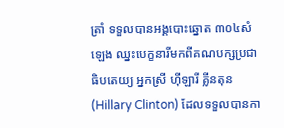ត្រាំ ទទួលបានអង្គបោះឆ្នោត ៣០៤សំឡេង ឈ្នះបេក្ខនារីមកពីគណបក្សប្រជាធិបតេយ្យ អ្នកស្រី ហ៊ីឡារី គ្លីនតុន (Hillary Clinton) ដែលទទួលបានកា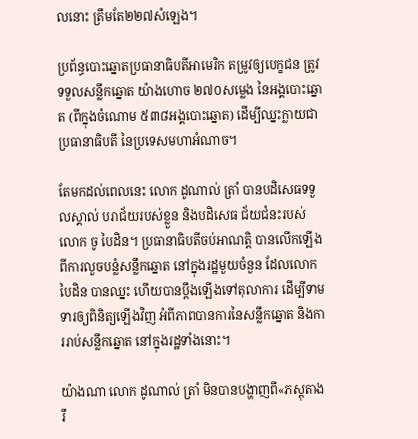លនោះ ត្រឹមតែ២២៧សំឡេង។

ប្រព័ន្ធបោះឆ្នោតប្រធានាធិបតីអាមេរិក តម្រូវឲ្យបេក្ខជន ត្រូវទទួលសន្លឹកឆ្នោត យ៉ាងហោច ២៧០សម្លេង នៃអង្គបោះឆ្នោត (ពីក្នុងចំណោម ៥៣៨អង្គបោះឆ្នោត) ដើម្បីឈ្នះក្លាយជាប្រធានាធិបតី នៃប្រទេសមហាអំណាច។

តែមកដល់ពេលនេះ លោក ដូណាល់ ត្រាំ បានបដិសេធទទួលស្គាល់ បរាជ័យរបស់ខ្លួន និងបដិសេធ ជ័យជំនះរបស់លោក ចូ បៃដិន។ ប្រធានាធិបតីចប់អាណត្តិ បានលើកឡើង ពីការលួចបន្លំសន្លឹកឆ្នោត នៅក្នុងរដ្ឋមួយចំនួន ដែលលោក បៃដិន បានឈ្នះ ហើយបានប្ដឹងឡើងទៅតុលាការ ដើម្បីទាមទារឲ្យពិនិត្យឡើងវិញ អំពីភាពបានការនៃសន្លឹកឆ្នោត និងការរាប់សន្លឹកឆ្នោត នៅក្នុងរដ្ឋទាំងនោះ។

យ៉ាងណា លោក ដូណាល់ ត្រាំ មិនបានបង្ហាញពី«ភស្ដុតាងរឹ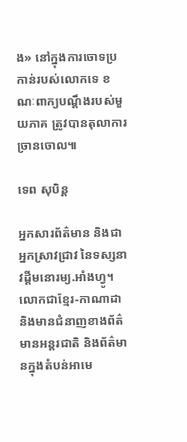ង» នៅក្នុងការចោទប្រកាន់របស់លោកទេ ខណៈពាក្យបណ្ដឹងរបស់មួយភាគ ត្រូវបានតុលាការច្រានចោល៕

ទេព សុបិន្ត

អ្នកសារព័ត៌មាន និងជាអ្នកស្រាវជ្រាវ នៃទស្សនាវដ្ដីមនោរម្យ.អាំងហ្វូ។ លោកជាខ្មែរ-កាណាដា និងមានជំនាញខាងព័ត៌មានអន្តរជាតិ និងព័ត៌មានក្នុងតំបន់អាមេ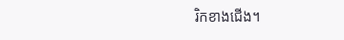រិកខាងជើង។